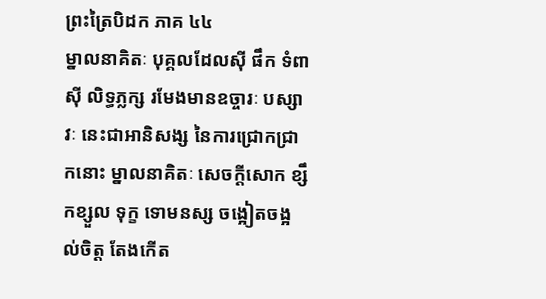ព្រះត្រៃបិដក ភាគ ៤៤
ម្នាលនាគិតៈ បុគ្គលដែលស៊ី ផឹក ទំពាស៊ី លិទ្ធភ្លក្ស រមែងមានឧច្ចារៈ បស្សាវៈ នេះជាអានិសង្ស នៃការជ្រោកជ្រាកនោះ ម្នាលនាគិតៈ សេចក្តីសោក ខ្សឹកខ្សួល ទុក្ខ ទោមនស្ស ចង្អៀតចង្អល់ចិត្ត តែងកើត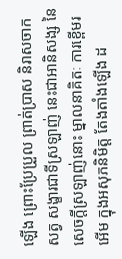ឡើង ព្រោះប្រែប្រួល ព្រាត់ប្រាស និរាសចាកសត្វ សង្ខារជាទីស្រឡាញ់ នេះជាអានិសង្ស នៃសេចក្តីស្រឡាញ់នោះ ម្នាលនាគិតៈ ការខ្ពើមរអើម ក្នុងអសុភនិមិត្ត តែងតាំងឡើង ដ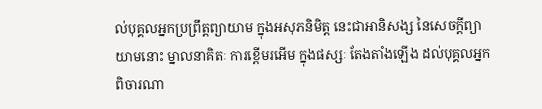ល់បុគ្គលអ្នកប្រព្រឹត្តព្យាយាម ក្នុងអសុភនិមិត្ត នេះជាអានិសង្ស នៃសេចក្តីព្យាយាមនោះ ម្នាលនាគិតៈ ការខ្ពើមរអើម ក្នុងផស្សៈ តែងតាំងឡើង ដល់បុគ្គលអ្នកពិចារណា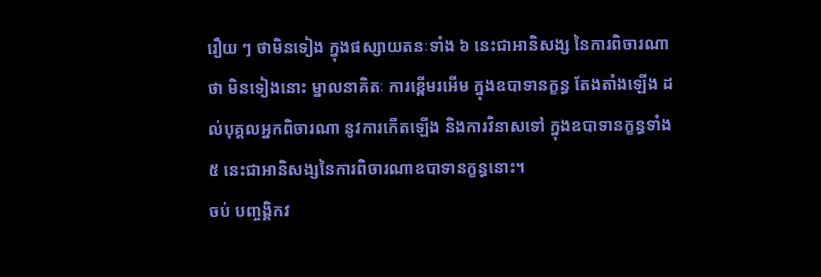រឿយ ៗ ថាមិនទៀង ក្នុងផស្សាយតនៈទាំង ៦ នេះជាអានិសង្ស នៃការពិចារណាថា មិនទៀងនោះ ម្នាលនាគិតៈ ការខ្ពើមរអើម ក្នុងឧបាទានក្ខន្ធ តែងតាំងឡើង ដល់បុគ្គលអ្នកពិចារណា នូវការកើតឡើង និងការវិនាសទៅ ក្នុងឧបាទានក្ខន្ធទាំង ៥ នេះជាអានិសង្សនៃការពិចារណាឧបាទានក្ខន្ធនោះ។
ចប់ បញ្ចង្គិកវ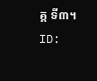គ្គ ទី៣។
ID: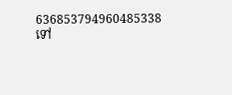636853794960485338
ទៅ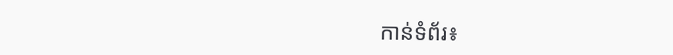កាន់ទំព័រ៖